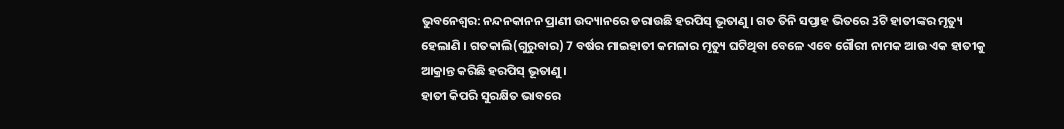ଭୁବନେଶ୍ବର: ନନ୍ଦନକାନନ ପ୍ରାଣୀ ଉଦ୍ୟାନରେ ଡରାଉଛି ହରପିସ୍ ଭୂତାଣୁ । ଗତ ତିନି ସପ୍ତାହ ଭିତରେ 3ଟି ହାତୀଙ୍କର ମୃତ୍ୟୁ ହେଲାଣି । ଗତକାଲି(ଗୁରୁବାର) 7 ବର୍ଷର ମାଇହାତୀ କମଳାର ମୃତ୍ୟୁ ଘଟିଥିବା ବେଳେ ଏବେ ଗୌରୀ ନାମକ ଆଉ ଏକ ହାତୀକୁ ଆକ୍ରାନ୍ତ କରିଛି ହରପିସ୍ ଭୂତାଣୁ ।
ହାତୀ କିପରି ସୁରକ୍ଷିତ ଭାବରେ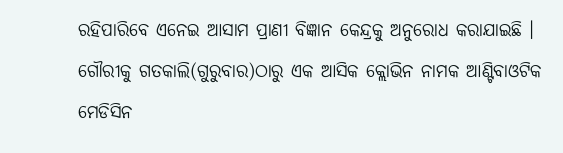ରହିପାରିବେ ଏନେଇ ଆସାମ ପ୍ରାଣୀ ବିଜ୍ଞାନ କେନ୍ଦ୍ରକୁ ଅନୁରୋଧ କରାଯାଇଛି । ଗୌରୀକୁ ଗତକାଲି(ଗୁରୁବାର)ଠାରୁ ଏକ ଆସିକ କ୍ଲୋଭିନ ନାମକ ଆଣ୍ଟିବାଓଟିକ ମେଡିସିନ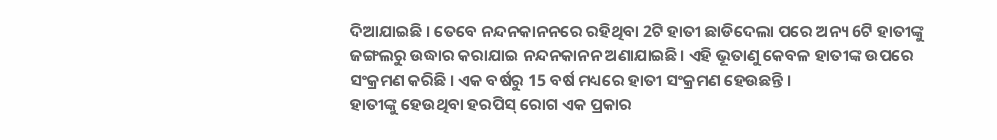ଦିଆଯାଇଛି । ତେବେ ନନ୍ଦନକାନନରେ ରହିଥିବା 2ଟି ହାତୀ ଛାଡିଦେଲା ପରେ ଅନ୍ୟ 6ଟି ହାତୀଙ୍କୁ ଜଙ୍ଗଲରୁ ଉଦ୍ଧାର କରାଯାଇ ନନ୍ଦନକାନନ ଅଣାଯାଇଛି। ଏହି ଭୂତାଣୁ କେବଳ ହାତୀଙ୍କ ଉପରେ ସଂକ୍ରମଣ କରିଛି । ଏକ ବର୍ଷରୁ 15 ବର୍ଷ ମଧ୍ୟରେ ହାତୀ ସଂକ୍ରମଣ ହେଉଛନ୍ତି ।
ହାତୀଙ୍କୁ ହେଉଥିବା ହରପିସ୍ ରୋଗ ଏକ ପ୍ରକାର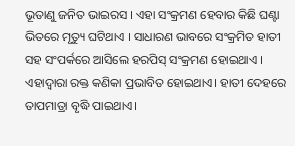ଭୂତାଣୁ ଜନିତ ଭାଇରସ । ଏହା ସଂକ୍ରମଣ ହେବାର କିଛି ଘଣ୍ଟା ଭିତରେ ମୃତ୍ୟୁ ଘଟିଥାଏ । ସାଧାରଣ ଭାବରେ ସଂକ୍ରମିତ ହାତୀ ସହ ସଂପର୍କରେ ଆସିଲେ ହରପିସ୍ ସଂକ୍ରମଣ ହୋଇଥାଏ । ଏହାଦ୍ବାରା ରକ୍ତ କଣିକା ପ୍ରଭାବିତ ହୋଇଥାଏ। ହାତୀ ଦେହରେ ତାପମାତ୍ରା ବୃଦ୍ଧି ପାଇଥାଏ।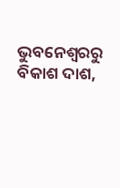ଭୁବନେଶ୍ବରରୁ ବିକାଶ ଦାଶ,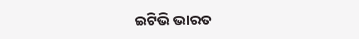ଇଟିଭି ଭାରତ